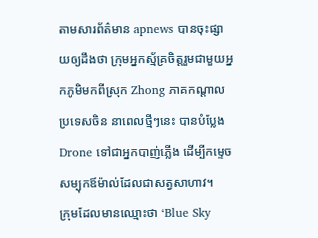តាមសារព័ត៌មាន apnews បានចុះផ្សាយឲ្យដឹងថា ក្រុមអ្នកស្ម័គ្រចិត្តរួមជាមួយអ្នកភូមិមកពីស្រុក Zhong ភាគកណ្តាលប្រទេសចិន នាពេលថ្មីៗនេះ បានបំប្លែង Drone ទៅជាអ្នកបាញ់ភ្លើង ដើម្បីកម្ទេចសម្បុកឪម៉ាល់ដែលជាសត្វសាហាវ។
ក្រុមដែលមានឈ្មោះថា ‘Blue Sky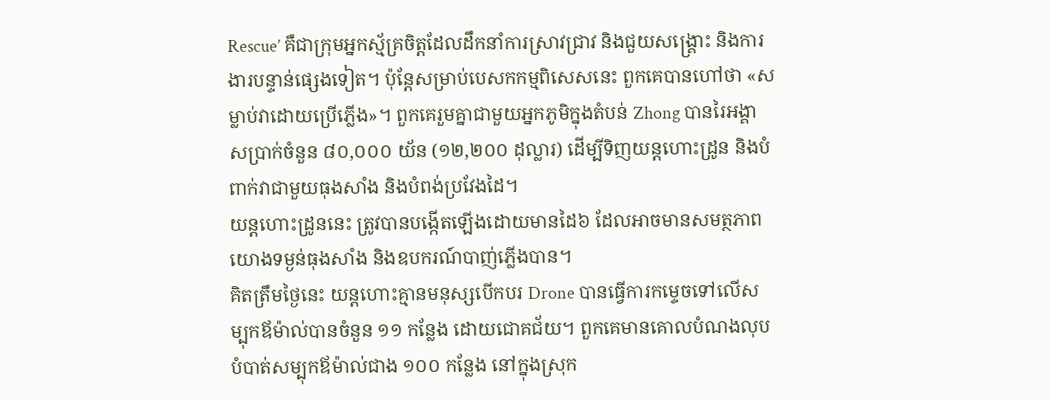Rescue’ គឺជាក្រុមអ្នកស្ម័គ្រចិត្តដែលដឹកនាំការស្រាវជ្រាវ និងជួយសង្គ្រោះ និងការងារបន្ទាន់ផ្សេងទៀត។ ប៉ុន្តែសម្រាប់បេសកកម្មពិសេសនេះ ពួកគេបានហៅថា «សម្លាប់វាដោយប្រើភ្លើង»។ ពួកគេរួមគ្នាជាមួយអ្នកភូមិក្នុងតំបន់ Zhong បានរៃអង្គាសប្រាក់ចំនួន ៨០,០០០ យ័ន (១២,២០០ ដុល្លារ) ដើម្បីទិញយន្តហោះដ្រូន និងបំពាក់វាជាមួយធុងសាំង និងបំពង់ប្រវែងដៃ។
យន្តហោះដ្រូននេះ ត្រូវបានបង្កើតឡើងដោយមានដៃ៦ ដែលអាចមានសមត្ថភាពយោងទម្ងន់ធុងសាំង និងឧបករណ៍បាញ់ភ្លើងបាន។
គិតត្រឹមថ្ងៃនេះ យន្ដហោះគ្មានមនុស្សបើកបរ Drone បានធ្វើការកម្ទេចទៅលើសម្បុកឪម៉ាល់បានចំនួន ១១ កន្លែង ដោយជោគជ័យ។ ពួកគេមានគោលបំណងលុបបំបាត់សម្បុកឪម៉ាល់ជាង ១០០ កន្លែង នៅក្នុងស្រុក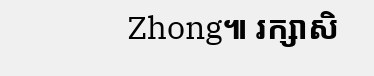Zhong៕ រក្សាសិ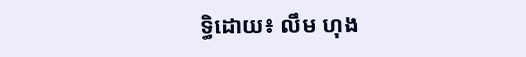ទ្ធិដោយ៖ លឹម ហុង